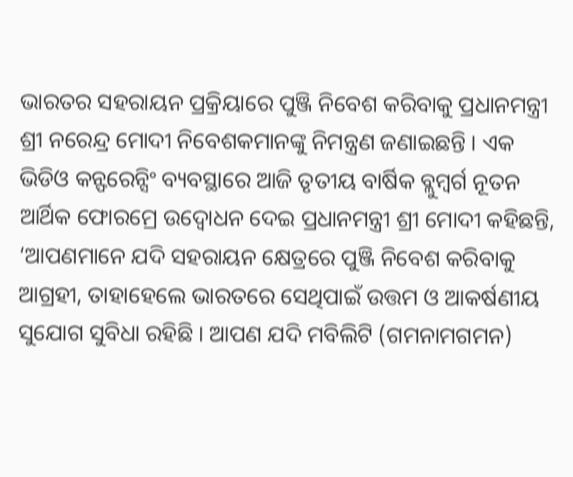ଭାରତର ସହରାୟନ ପ୍ରକ୍ରିୟାରେ ପୁଞ୍ଜି ନିବେଶ କରିବାକୁ ପ୍ରଧାନମନ୍ତ୍ରୀ ଶ୍ରୀ ନରେନ୍ଦ୍ର ମୋଦୀ ନିବେଶକମାନଙ୍କୁ ନିମନ୍ତ୍ରଣ ଜଣାଇଛନ୍ତି । ଏକ ଭିଡିଓ କନ୍ଫରେନ୍ସିଂ ବ୍ୟବସ୍ଥାରେ ଆଜି ତୃତୀୟ ବାର୍ଷିକ ବ୍ଲୁମ୍ବର୍ଗ ନୂତନ ଆର୍ଥିକ ଫୋରମ୍ରେ ଉଦ୍ବୋଧନ ଦେଇ ପ୍ରଧାନମନ୍ତ୍ରୀ ଶ୍ରୀ ମୋଦୀ କହିଛନ୍ତି, ‘ଆପଣମାନେ ଯଦି ସହରାୟନ କ୍ଷେତ୍ରରେ ପୁଞ୍ଜି ନିବେଶ କରିବାକୁ ଆଗ୍ରହୀ, ତାହାହେଲେ ଭାରତରେ ସେଥିପାଇଁ ଉତ୍ତମ ଓ ଆକର୍ଷଣୀୟ ସୁଯୋଗ ସୁବିଧା ରହିଛି । ଆପଣ ଯଦି ମବିଲିଟି (ଗମନାମଗମନ)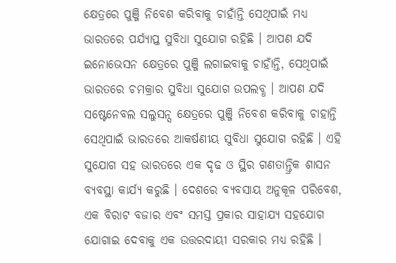କ୍ଷେତ୍ରରେ ପୁଞ୍ଜି ନିବେଶ କରିବାକୁ ଚାହାଁନ୍ତି ସେଥିପାଇଁ ମଧ୍ୟ ଭାରତରେ ପର୍ଯ୍ୟାପ୍ତ ସୁବିଧା ସୁଯୋଗ ରହିଛି । ଆପଣ ଯଦି ଇନୋଭେସନ କ୍ଷେତ୍ରରେ ପୁଞ୍ଜି ଲଗାଇବାକୁ ଚାହାଁନ୍ତି, ସେଥିପାଇଁ ଭାରତରେ ଚମକ୍ରାର ସୁବିଧା ସୁଯୋଗ ଉପଲବ୍ଧ । ଆପଣ ଯଦି ସଷ୍ଟେନେବଲ ସଲୁସନ୍ସ କ୍ଷେତ୍ରରେ ପୁଞ୍ଜି ନିବେଶ କରିବାକୁ ଚାହାନ୍ତି ସେଥିପାଇଁ ଭାରତରେ ଆକର୍ଷଣୀୟ ସୁବିଧା ସୁଯୋଗ ରହିଛି । ଏହି ସୁଯୋଗ ସହ ଭାରତରେ ଏକ ଦୃଢ ଓ ସ୍ଥିର ଗଣତାନ୍ତ୍ରିକ ଶାସନ ବ୍ୟବସ୍ଥା କାର୍ଯ୍ୟ କରୁଛି । ଦେଶରେ ବ୍ୟବସାୟ ଅନୁକୂଳ ପରିବେଶ, ଏକ ବିରାଟ ବଜାର ଏବଂ ସମସ୍ତ ପ୍ରକାର ସାହାଯ୍ୟ ସହଯୋଗ ଯୋଗାଇ ଦେବାକୁ ଏକ ଉତ୍ତରଦାୟୀ ସରକାର ମଧ୍ୟ ରହିଛି ।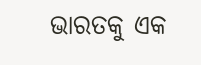ଭାରତକୁ ଏକ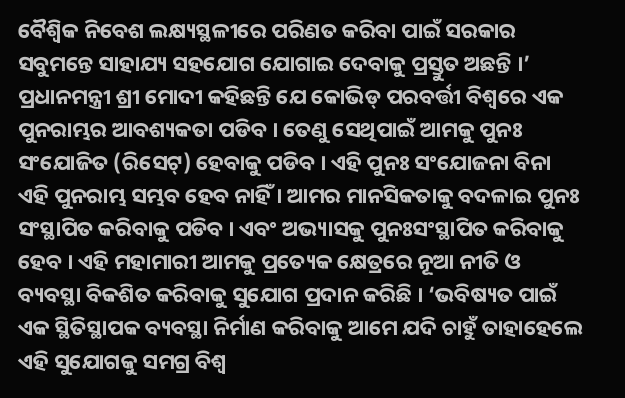ବୈଶ୍ୱିକ ନିବେଶ ଲକ୍ଷ୍ୟସ୍ଥଳୀରେ ପରିଣତ କରିବା ପାଇଁ ସରକାର ସବୁମନ୍ତେ ସାହାଯ୍ୟ ସହଯୋଗ ଯୋଗାଇ ଦେବାକୁ ପ୍ରସ୍ତୁତ ଅଛନ୍ତି ।’
ପ୍ରଧାନମନ୍ତ୍ରୀ ଶ୍ରୀ ମୋଦୀ କହିଛନ୍ତି ଯେ କୋଭିଡ୍ ପରବର୍ତ୍ତୀ ବିଶ୍ୱରେ ଏକ ପୁନରାମ୍ଭର ଆବଶ୍ୟକତା ପଡିବ । ତେଣୁ ସେଥିପାଇଁ ଆମକୁ ପୁନଃ ସଂଯୋଜିତ (ରିସେଟ୍) ହେବାକୁ ପଡିବ । ଏହି ପୁନଃ ସଂଯୋଜନା ବିନା ଏହି ପୁନରାମ୍ଭ ସମ୍ଭବ ହେବ ନାହିଁ । ଆମର ମାନସିକତାକୁ ବଦଳାଇ ପୁନଃ ସଂସ୍ଥାପିତ କରିବାକୁ ପଡିବ । ଏବଂ ଅଭ୍ୟାସକୁ ପୁନଃସଂସ୍ଥାପିତ କରିବାକୁ ହେବ । ଏହି ମହାମାରୀ ଆମକୁ ପ୍ରତ୍ୟେକ କ୍ଷେତ୍ରରେ ନୂଆ ନୀତି ଓ ବ୍ୟବସ୍ଥା ବିକଶିତ କରିବାକୁ ସୁଯୋଗ ପ୍ରଦାନ କରିଛି । ‘ଭବିଷ୍ୟତ ପାଇଁ ଏକ ସ୍ଥିତିସ୍ଥାପକ ବ୍ୟବସ୍ଥା ନିର୍ମାଣ କରିବାକୁ ଆମେ ଯଦି ଚାହୁଁ ତାହାହେଲେ ଏହି ସୁଯୋଗକୁ ସମଗ୍ର ବିଶ୍ୱ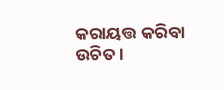କରାୟତ୍ତ କରିବା ଉଚିତ ।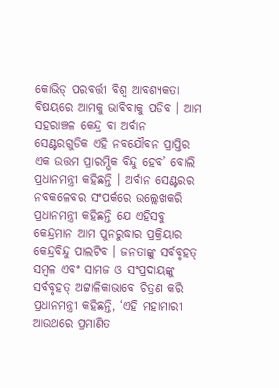କୋଭିଡ୍ ପରବର୍ତ୍ତୀ ବିଶ୍ୱ ଆବଶ୍ୟକତା ବିଷୟରେ ଆମକୁ ଭାବିବାକୁ ପଡିବ । ଆମ ସହରାଞ୍ଚଳ କେନ୍ଦ୍ର ବା ଅର୍ବାନ ସେଣ୍ଟରଗୁଡିକ ଏହି ନବଯୌବନ ପ୍ରାପ୍ତିର ଏକ ଉତ୍ତମ ପ୍ରାରମ୍ଭିକ ବିନ୍ଦୁ ହେବ’ ବୋଲି ପ୍ରଧାନମନ୍ତ୍ରୀ କହିଛନ୍ତି । ଅର୍ବାନ ସେଣ୍ଟରର ନବକଳେବର ସଂପର୍କରେ ଉଲ୍ଲେଖକରି ପ୍ରଧାନମନ୍ତ୍ରୀ କହିଛନ୍ତି ଯେ ଏହିସବୁ କେନ୍ଦ୍ରମାନ ଆମ ପୁନରୁଦ୍ଧାର ପ୍ରକ୍ରିୟାର କେନ୍ଦ୍ରବିନ୍ଦୁ ପାଲଟିବ । ଜନତାଙ୍କୁ ସର୍ବବୃହତ୍ ସମ୍ବଳ ଏବଂ ସାମଜ ଓ ସଂପ୍ରଦାୟଙ୍କୁ ସର୍ବବୃହତ୍ ଅଟ୍ଟାଳିକାଭାବେ ଚିତ୍ରଣ କରି ପ୍ରଧାନମନ୍ତ୍ରୀ କହିଛନ୍ତି, ‘ଏହି ମହାମାରୀ ଆଉଥରେ ପ୍ରମାଣିତ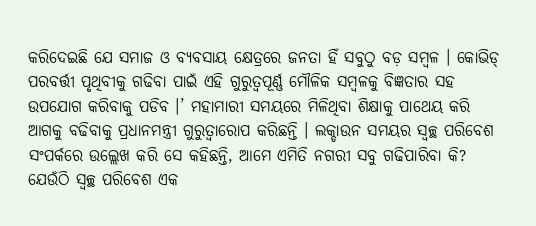କରିଦେଇଛି ଯେ ସମାଜ ଓ ବ୍ୟବସାୟ କ୍ଷେତ୍ରରେ ଜନତା ହିଁ ସବୁଠୁ ବଡ଼ ସମ୍ବଳ । କୋଭିଡ୍ ପରବର୍ତ୍ତୀ ପୃଥିବୀକୁ ଗଢିବା ପାଇଁ ଏହି ଗୁରୁତ୍ୱପୂର୍ଣ୍ଣ ମୌଳିକ ସମ୍ବଳକୁ ବିଜ୍ଞତାର ସହ ଉପଯୋଗ କରିବାକୁ ପଡିବ ।’ ମହାମାରୀ ସମୟରେ ମିଳିଥିବା ଶିକ୍ଷାକୁ ପାଥେୟ କରି ଆଗକୁ ବଢିବାକୁ ପ୍ରଧାନମନ୍ତ୍ରୀ ଗୁରୁତ୍ୱାରୋପ କରିଛନ୍ତି । ଲକ୍ଡାଉନ ସମୟର ସ୍ୱଚ୍ଛ ପରିବେଶ ସଂପର୍କରେ ଉଲ୍ଲେଖ କରି ସେ କହିଛନ୍ତି, ଆମେ ଏମିତି ନଗରୀ ସବୁ ଗଢିପାରିବା କି? ଯେଉଁଠି ସ୍ୱଚ୍ଛ ପରିବେଶ ଏକ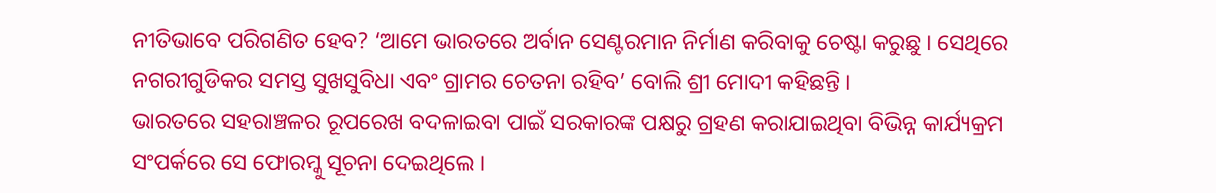ନୀତିଭାବେ ପରିଗଣିତ ହେବ? ‘ଆମେ ଭାରତରେ ଅର୍ବାନ ସେଣ୍ଟରମାନ ନିର୍ମାଣ କରିବାକୁ ଚେଷ୍ଟା କରୁଛୁ । ସେଥିରେ ନଗରୀଗୁଡିକର ସମସ୍ତ ସୁଖସୁବିଧା ଏବଂ ଗ୍ରାମର ଚେତନା ରହିବ’ ବୋଲି ଶ୍ରୀ ମୋଦୀ କହିଛନ୍ତି ।
ଭାରତରେ ସହରାଞ୍ଚଳର ରୂପରେଖ ବଦଳାଇବା ପାଇଁ ସରକାରଙ୍କ ପକ୍ଷରୁ ଗ୍ରହଣ କରାଯାଇଥିବା ବିଭିନ୍ନ କାର୍ଯ୍ୟକ୍ରମ ସଂପର୍କରେ ସେ ଫୋରମ୍କୁ ସୂଚନା ଦେଇଥିଲେ ।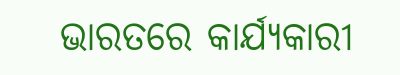ଭାରତରେ କାର୍ଯ୍ୟକାରୀ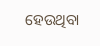ହେଉଥିବା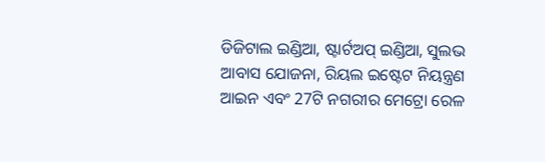ଡିଜିଟାଲ ଇଣ୍ଡିଆ, ଷ୍ଟାର୍ଟଅପ୍ ଇଣ୍ଡିଆ, ସୁଲଭ ଆବାସ ଯୋଜନା, ରିୟଲ ଇଷ୍ଟେଟ ନିୟନ୍ତ୍ରଣ ଆଇନ ଏବଂ 27ଟି ନଗରୀର ମେଟ୍ରୋ ରେଳ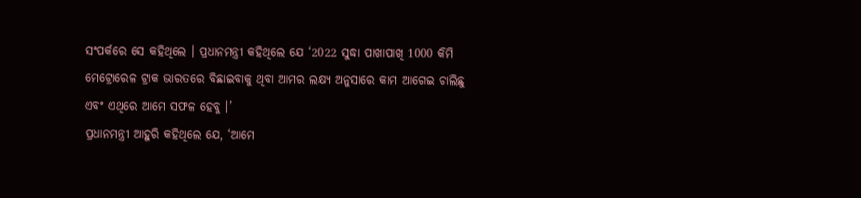ସଂପର୍କରେ ସେ କହିଥିଲେ । ପ୍ରଧାନମନ୍ତ୍ରୀ କହିଥିଲେ ଯେ ‘2022 ସୁଦ୍ଧା ପାଖାପାଖି 1000 କିମି ମେଟ୍ରୋରେଳ ଟ୍ରାକ ଭାରତରେ ବିଛାଇବାକୁ ଥିବା ଆମର ଲକ୍ଷ୍ୟ ଅନୁସାରେ କାମ ଆଗେଇ ଚାଲିଛୁ ଏବଂ ଏଥିରେ ଆମେ ସଫଳ ହେବୁ ।’
ପ୍ରଧାନମନ୍ତ୍ରୀ ଆହୁରି କହିଥିଲେ ଯେ, ‘ଆମେ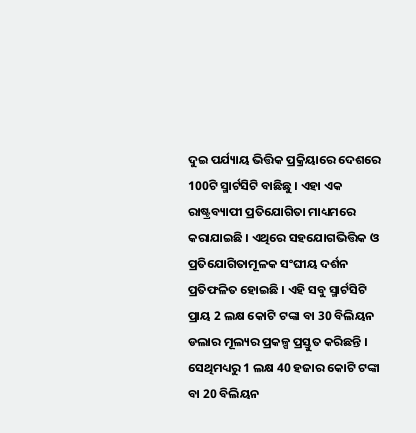ଦୁଇ ପର୍ଯ୍ୟାୟ ଭିତ୍ତିକ ପ୍ରକ୍ରିୟାରେ ଦେଶରେ 100ଟି ସ୍ମାର୍ଟସିଟି ବାଛିଛୁ । ଏହା ଏକ ରାଷ୍ଟ୍ରବ୍ୟାପୀ ପ୍ରତିଯୋଗିତା ମାଧ୍ୟମରେ କରାଯାଇଛି । ଏଥିରେ ସହଯୋଗଭିତ୍ତିକ ଓ ପ୍ରତିଯୋଗିତାମୂଳକ ସଂଘୀୟ ଦର୍ଶନ ପ୍ରତିଫଳିତ ହୋଇଛି । ଏହି ସବୁ ସ୍ମାର୍ଟସିଟି ପ୍ରାୟ 2 ଲକ୍ଷ କୋଟି ଟଙ୍କା ବା 30 ବିଲିୟନ ଡଲାର ମୂଲ୍ୟର ପ୍ରକଳ୍ପ ପ୍ରସ୍ତୁତ କରିଛନ୍ତି । ସେଥିମଧ୍ୟରୁ 1 ଲକ୍ଷ 40 ହଜାର କୋଟି ଟଙ୍କା ବା 20 ବିଲିୟନ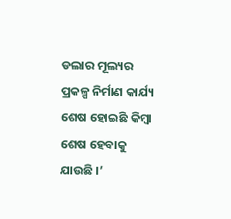ଡଲାର ମୂଲ୍ୟର ପ୍ରକଳ୍ପ ନିର୍ମାଣ କାର୍ଯ୍ୟ ଶେଷ ହୋଇଛି କିମ୍ବା ଶେଷ ହେବାକୁ ଯାଉଛି ।’